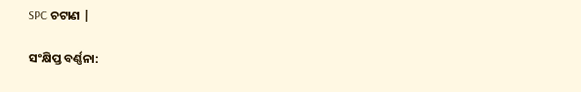SPC ଚଟାଣ |

ସଂକ୍ଷିପ୍ତ ବର୍ଣ୍ଣନା: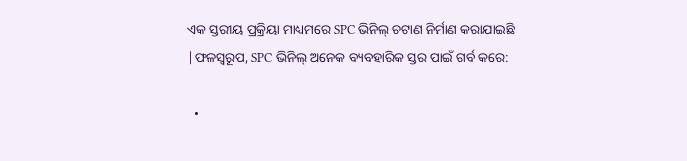ଏକ ସ୍ତରୀୟ ପ୍ରକ୍ରିୟା ମାଧ୍ୟମରେ SPC ଭିନିଲ୍ ଚଟାଣ ନିର୍ମାଣ କରାଯାଇଛି |ଫଳସ୍ୱରୂପ, SPC ଭିନିଲ୍ ଅନେକ ବ୍ୟବହାରିକ ସ୍ତର ପାଇଁ ଗର୍ବ କରେ:

  •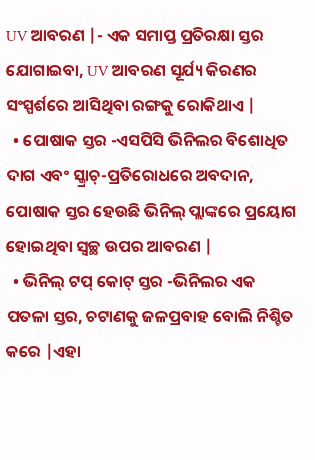UV ଆବରଣ |- ଏକ ସମାପ୍ତ ପ୍ରତିରକ୍ଷା ସ୍ତର ଯୋଗାଇବା, UV ଆବରଣ ସୂର୍ଯ୍ୟ କିରଣର ସଂସ୍ପର୍ଶରେ ଆସିଥିବା ରଙ୍ଗକୁ ରୋକିଥାଏ |
  • ପୋଷାକ ସ୍ତର -ଏସପିସି ଭିନିଲର ବିଶୋଧିତ ଦାଗ ଏବଂ ସ୍କ୍ରାଚ୍-ପ୍ରତିରୋଧରେ ଅବଦାନ, ପୋଷାକ ସ୍ତର ହେଉଛି ଭିନିଲ୍ ପ୍ଲାଙ୍କରେ ପ୍ରୟୋଗ ହୋଇଥିବା ସ୍ୱଚ୍ଛ ଉପର ଆବରଣ |
  • ଭିନିଲ୍ ଟପ୍ କୋଟ୍ ସ୍ତର -ଭିନିଲର ଏକ ପତଳା ସ୍ତର, ଚଟାଣକୁ ଜଳପ୍ରବାହ ବୋଲି ନିଶ୍ଚିତ କରେ |ଏହା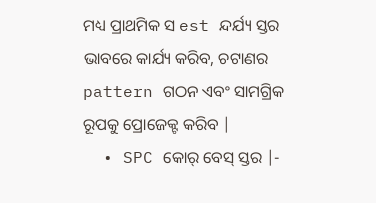ମଧ୍ୟ ପ୍ରାଥମିକ ସ est ନ୍ଦର୍ଯ୍ୟ ସ୍ତର ଭାବରେ କାର୍ଯ୍ୟ କରିବ, ଚଟାଣର pattern ଗଠନ ଏବଂ ସାମଗ୍ରିକ ରୂପକୁ ପ୍ରୋଜେକ୍ଟ କରିବ |
  • SPC କୋର୍ ବେସ୍ ସ୍ତର |-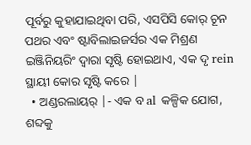ପୂର୍ବରୁ କୁହାଯାଇଥିବା ପରି, ଏସପିସି କୋର୍ ଚୂନ ପଥର ଏବଂ ଷ୍ଟାବିଲାଇଜର୍ସର ଏକ ମିଶ୍ରଣ ଇଞ୍ଜିନିୟରିଂ ଦ୍ୱାରା ସୃଷ୍ଟି ହୋଇଥାଏ, ଏକ ଦୃ rein ସ୍ଥାୟୀ କୋର ସୃଷ୍ଟି କରେ |
  • ଅଣ୍ଡରଲାୟର୍ |- ଏକ ବ al କଳ୍ପିକ ଯୋଗ, ଶବ୍ଦକୁ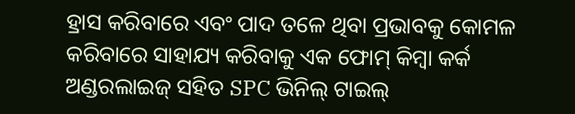ହ୍ରାସ କରିବାରେ ଏବଂ ପାଦ ତଳେ ଥିବା ପ୍ରଭାବକୁ କୋମଳ କରିବାରେ ସାହାଯ୍ୟ କରିବାକୁ ଏକ ଫୋମ୍ କିମ୍ବା କର୍କ ଅଣ୍ଡରଲାଇଜ୍ ସହିତ SPC ଭିନିଲ୍ ଟାଇଲ୍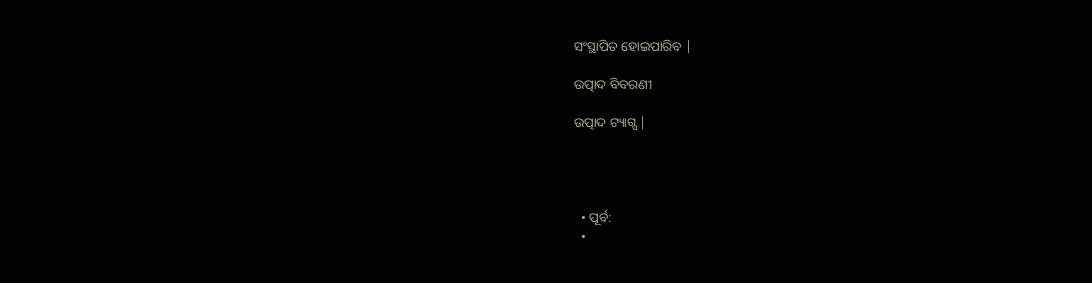ସଂସ୍ଥାପିତ ହୋଇପାରିବ |

ଉତ୍ପାଦ ବିବରଣୀ

ଉତ୍ପାଦ ଟ୍ୟାଗ୍ସ |




  • ପୂର୍ବ:
  •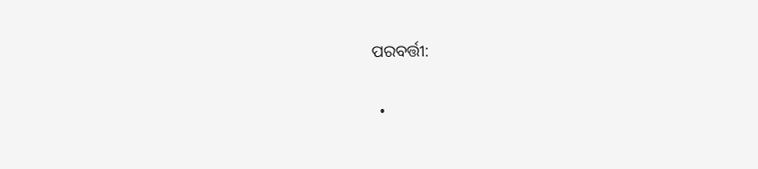ପରବର୍ତ୍ତୀ:

  •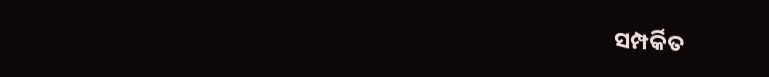ସମ୍ପର୍କିତ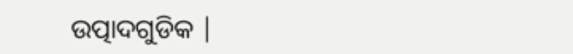ଉତ୍ପାଦଗୁଡିକ |